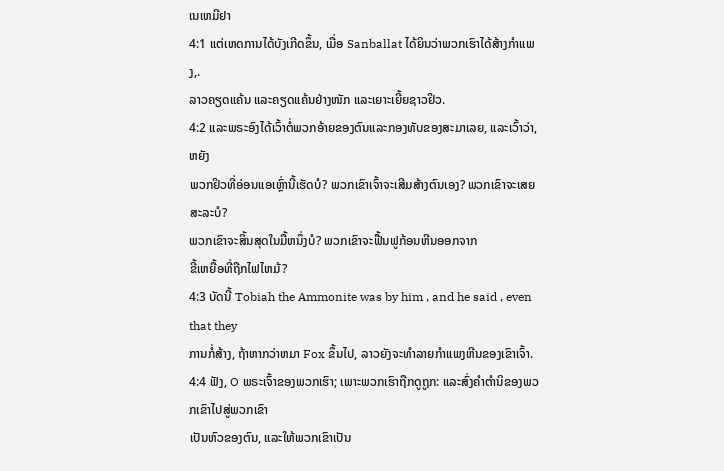ເນເຫມີຢາ
4:1 ແຕ່ເຫດການໄດ້ບັງເກີດຂຶ້ນ, ເມື່ອ Sanballat ໄດ້ຍິນວ່າພວກເຮົາໄດ້ສ້າງກໍາແພງ,.
ລາວຄຽດແຄ້ນ ແລະຄຽດແຄ້ນຢ່າງໜັກ ແລະເຍາະເຍີ້ຍຊາວຢິວ.
4:2 ແລະພຣະອົງໄດ້ເວົ້າຕໍ່ພວກອ້າຍຂອງຕົນແລະກອງທັບຂອງສະມາເລຍ, ແລະເວົ້າວ່າ, ຫຍັງ
ພວກຢິວທີ່ອ່ອນແອເຫຼົ່ານີ້ເຮັດບໍ? ພວກເຂົາເຈົ້າຈະເສີມສ້າງຕົນເອງ? ພວກເຂົາຈະເສຍສະລະບໍ?
ພວກເຂົາຈະສິ້ນສຸດໃນມື້ຫນຶ່ງບໍ? ພວກເຂົາຈະຟື້ນຟູກ້ອນຫີນອອກຈາກ
ຂີ້ເຫຍື້ອທີ່ຖືກໄຟໄຫມ້?
4:3 ບັດນີ້ Tobiah the Ammonite was by him , and he said , even that they
ການກໍ່ສ້າງ, ຖ້າຫາກວ່າຫມາ Fox ຂຶ້ນໄປ, ລາວຍັງຈະທໍາລາຍກໍາແພງຫີນຂອງເຂົາເຈົ້າ.
4:4 ຟັງ, O ພຣະເຈົ້າຂອງພວກເຮົາ; ເພາະພວກເຮົາຖືກດູຖູກ: ແລະສົ່ງຄຳຕຳນິຂອງພວກເຂົາໄປສູ່ພວກເຂົາ
ເປັນຫົວຂອງຕົນ, ແລະໃຫ້ພວກເຂົາເປັນ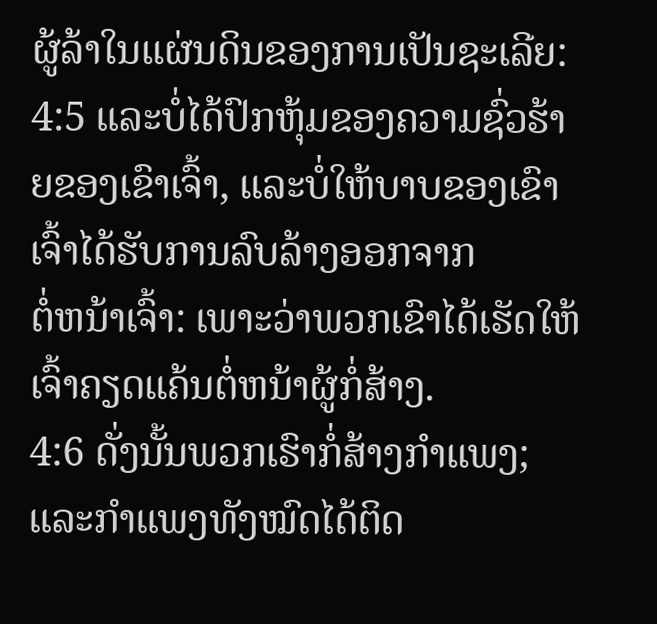ຜູ້ລ້າໃນແຜ່ນດິນຂອງການເປັນຊະເລີຍ:
4:5 ແລະບໍ່ໄດ້ປົກຫຸ້ມຂອງຄວາມຊົ່ວຮ້າຍຂອງເຂົາເຈົ້າ, ແລະບໍ່ໃຫ້ບາບຂອງເຂົາເຈົ້າໄດ້ຮັບການລົບລ້າງອອກຈາກ
ຕໍ່ຫນ້າເຈົ້າ: ເພາະວ່າພວກເຂົາໄດ້ເຮັດໃຫ້ເຈົ້າຄຽດແຄ້ນຕໍ່ຫນ້າຜູ້ກໍ່ສ້າງ.
4:6 ດັ່ງນັ້ນພວກເຮົາກໍ່ສ້າງກໍາແພງ; ແລະກຳແພງທັງໝົດໄດ້ຕິດ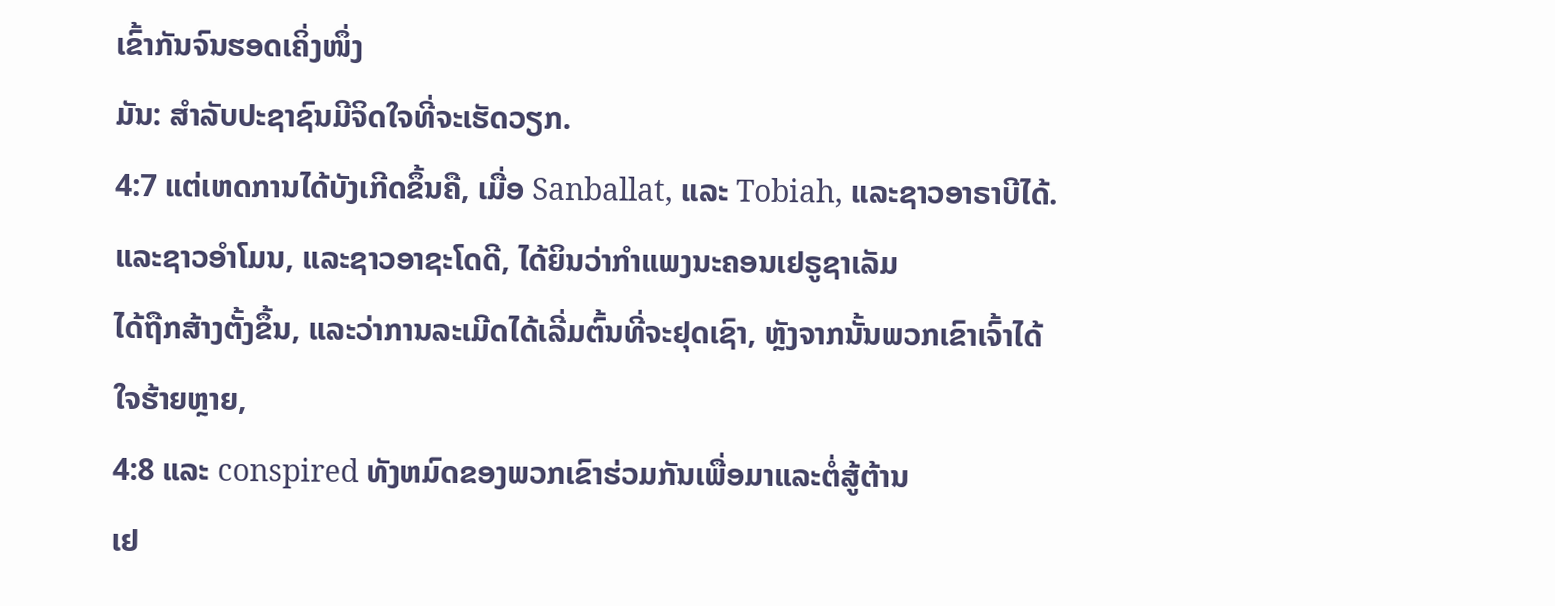ເຂົ້າກັນຈົນຮອດເຄິ່ງໜຶ່ງ
ມັນ: ສໍາລັບປະຊາຊົນມີຈິດໃຈທີ່ຈະເຮັດວຽກ.
4:7 ແຕ່ເຫດການໄດ້ບັງເກີດຂຶ້ນຄື, ເມື່ອ Sanballat, ແລະ Tobiah, ແລະຊາວອາຣາບີໄດ້.
ແລະຊາວອຳໂມນ, ແລະຊາວອາຊະໂດດີ, ໄດ້ຍິນວ່າກຳແພງນະຄອນເຢຣູຊາເລັມ
ໄດ້ຖືກສ້າງຕັ້ງຂຶ້ນ, ແລະວ່າການລະເມີດໄດ້ເລີ່ມຕົ້ນທີ່ຈະຢຸດເຊົາ, ຫຼັງຈາກນັ້ນພວກເຂົາເຈົ້າໄດ້
ໃຈຮ້າຍຫຼາຍ,
4:8 ແລະ conspired ທັງຫມົດຂອງພວກເຂົາຮ່ວມກັນເພື່ອມາແລະຕໍ່ສູ້ຕ້ານ
ເຢ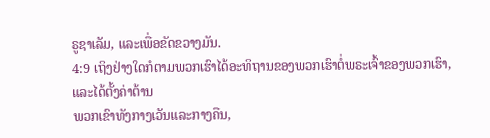ຣູຊາເລັມ, ແລະເພື່ອຂັດຂວາງມັນ.
4:9 ເຖິງຢ່າງໃດກໍຕາມພວກເຮົາໄດ້ອະທິຖານຂອງພວກເຮົາຕໍ່ພຣະເຈົ້າຂອງພວກເຮົາ, ແລະໄດ້ຕັ້ງຄ່າຕ້ານ
ພວກເຂົາທັງກາງເວັນແລະກາງຄືນ,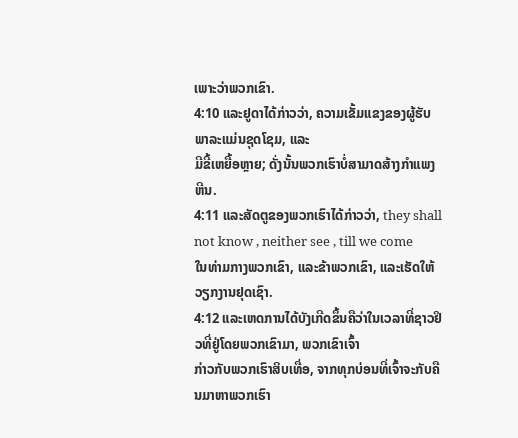ເພາະວ່າພວກເຂົາ.
4:10 ແລະຢູດາໄດ້ກ່າວວ່າ, ຄວາມເຂັ້ມແຂງຂອງຜູ້ຮັບພາລະແມ່ນຊຸດໂຊມ, ແລະ
ມີຂີ້ເຫຍື້ອຫຼາຍ; ດັ່ງນັ້ນພວກເຮົາບໍ່ສາມາດສ້າງກໍາແພງຫີນ.
4:11 ແລະສັດຕູຂອງພວກເຮົາໄດ້ກ່າວວ່າ, they shall not know , neither see , till we come
ໃນທ່າມກາງພວກເຂົາ, ແລະຂ້າພວກເຂົາ, ແລະເຮັດໃຫ້ວຽກງານຢຸດເຊົາ.
4:12 ແລະເຫດການໄດ້ບັງເກີດຂຶ້ນຄືວ່າໃນເວລາທີ່ຊາວຢິວທີ່ຢູ່ໂດຍພວກເຂົາມາ, ພວກເຂົາເຈົ້າ
ກ່າວກັບພວກເຮົາສິບເທື່ອ, ຈາກທຸກບ່ອນທີ່ເຈົ້າຈະກັບຄືນມາຫາພວກເຮົາ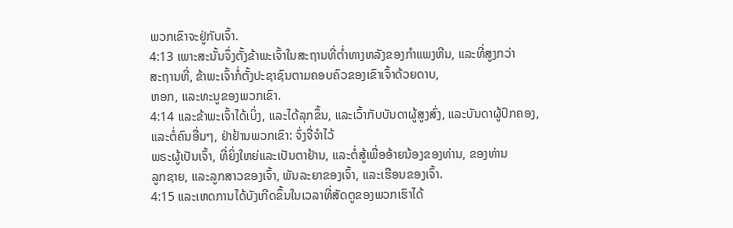ພວກເຂົາຈະຢູ່ກັບເຈົ້າ.
4:13 ເພາະສະນັ້ນຈຶ່ງຕັ້ງຂ້າພະເຈົ້າໃນສະຖານທີ່ຕ່ຳທາງຫລັງຂອງກໍາແພງຫີນ, ແລະທີ່ສູງກວ່າ
ສະຖານທີ່, ຂ້າພະເຈົ້າກໍ່ຕັ້ງປະຊາຊົນຕາມຄອບຄົວຂອງເຂົາເຈົ້າດ້ວຍດາບ,
ຫອກ, ແລະທະນູຂອງພວກເຂົາ.
4:14 ແລະຂ້າພະເຈົ້າໄດ້ເບິ່ງ, ແລະໄດ້ລຸກຂຶ້ນ, ແລະເວົ້າກັບບັນດາຜູ້ສູງສົ່ງ, ແລະບັນດາຜູ້ປົກຄອງ,
ແລະຕໍ່ຄົນອື່ນໆ, ຢ່າຢ້ານພວກເຂົາ: ຈົ່ງຈື່ຈຳໄວ້
ພຣະຜູ້ເປັນເຈົ້າ, ທີ່ຍິ່ງໃຫຍ່ແລະເປັນຕາຢ້ານ, ແລະຕໍ່ສູ້ເພື່ອອ້າຍນ້ອງຂອງທ່ານ, ຂອງທ່ານ
ລູກຊາຍ, ແລະລູກສາວຂອງເຈົ້າ, ພັນລະຍາຂອງເຈົ້າ, ແລະເຮືອນຂອງເຈົ້າ.
4:15 ແລະເຫດການໄດ້ບັງເກີດຂຶ້ນໃນເວລາທີ່ສັດຕູຂອງພວກເຮົາໄດ້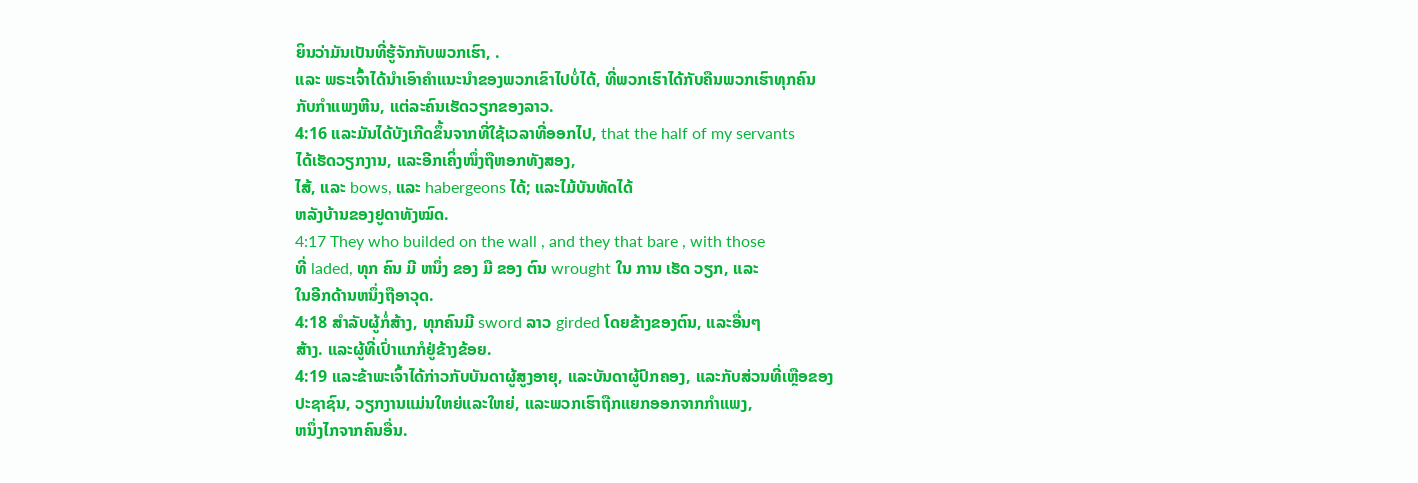ຍິນວ່າມັນເປັນທີ່ຮູ້ຈັກກັບພວກເຮົາ, .
ແລະ ພຣະເຈົ້າໄດ້ນຳເອົາຄຳແນະນຳຂອງພວກເຂົາໄປບໍ່ໄດ້, ທີ່ພວກເຮົາໄດ້ກັບຄືນພວກເຮົາທຸກຄົນ
ກັບກໍາແພງຫີນ, ແຕ່ລະຄົນເຮັດວຽກຂອງລາວ.
4:16 ແລະມັນໄດ້ບັງເກີດຂຶ້ນຈາກທີ່ໃຊ້ເວລາທີ່ອອກໄປ, that the half of my servants
ໄດ້ເຮັດວຽກງານ, ແລະອີກເຄິ່ງໜຶ່ງຖືຫອກທັງສອງ,
ໄສ້, ແລະ bows, ແລະ habergeons ໄດ້; ແລະໄມ້ບັນທັດໄດ້
ຫລັງບ້ານຂອງຢູດາທັງໝົດ.
4:17 They who builded on the wall , and they that bare , with those
ທີ່ laded, ທຸກ ຄົນ ມີ ຫນຶ່ງ ຂອງ ມື ຂອງ ຕົນ wrought ໃນ ການ ເຮັດ ວຽກ, ແລະ
ໃນອີກດ້ານຫນຶ່ງຖືອາວຸດ.
4:18 ສໍາລັບຜູ້ກໍ່ສ້າງ, ທຸກຄົນມີ sword ລາວ girded ໂດຍຂ້າງຂອງຕົນ, ແລະອື່ນໆ
ສ້າງ. ແລະຜູ້ທີ່ເປົ່າແກກໍຢູ່ຂ້າງຂ້ອຍ.
4:19 ແລະຂ້າພະເຈົ້າໄດ້ກ່າວກັບບັນດາຜູ້ສູງອາຍຸ, ແລະບັນດາຜູ້ປົກຄອງ, ແລະກັບສ່ວນທີ່ເຫຼືອຂອງ
ປະຊາຊົນ, ວຽກງານແມ່ນໃຫຍ່ແລະໃຫຍ່, ແລະພວກເຮົາຖືກແຍກອອກຈາກກໍາແພງ,
ຫນຶ່ງໄກຈາກຄົນອື່ນ.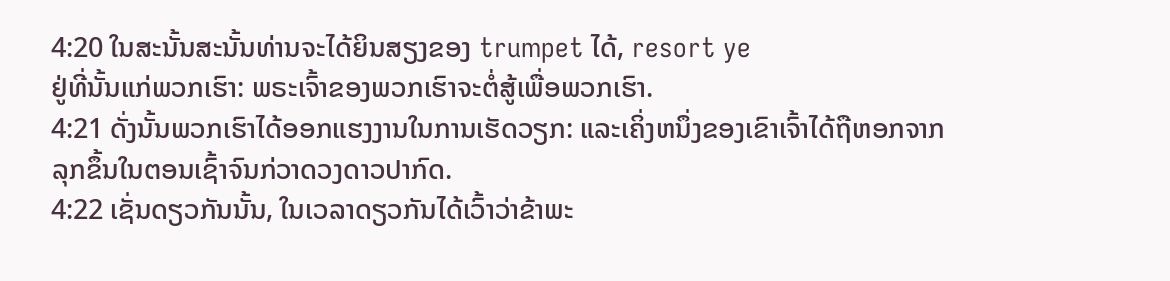4:20 ໃນສະນັ້ນສະນັ້ນທ່ານຈະໄດ້ຍິນສຽງຂອງ trumpet ໄດ້, resort ye
ຢູ່ທີ່ນັ້ນແກ່ພວກເຮົາ: ພຣະເຈົ້າຂອງພວກເຮົາຈະຕໍ່ສູ້ເພື່ອພວກເຮົາ.
4:21 ດັ່ງນັ້ນພວກເຮົາໄດ້ອອກແຮງງານໃນການເຮັດວຽກ: ແລະເຄິ່ງຫນຶ່ງຂອງເຂົາເຈົ້າໄດ້ຖືຫອກຈາກ
ລຸກຂຶ້ນໃນຕອນເຊົ້າຈົນກ່ວາດວງດາວປາກົດ.
4:22 ເຊັ່ນດຽວກັນນັ້ນ, ໃນເວລາດຽວກັນໄດ້ເວົ້າວ່າຂ້າພະ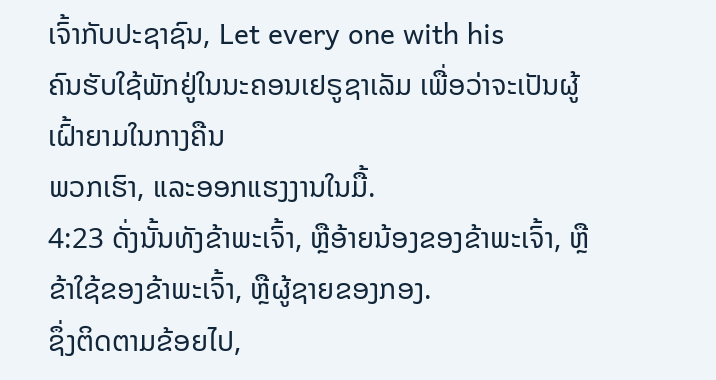ເຈົ້າກັບປະຊາຊົນ, Let every one with his
ຄົນຮັບໃຊ້ພັກຢູ່ໃນນະຄອນເຢຣູຊາເລັມ ເພື່ອວ່າຈະເປັນຜູ້ເຝົ້າຍາມໃນກາງຄືນ
ພວກເຮົາ, ແລະອອກແຮງງານໃນມື້.
4:23 ດັ່ງນັ້ນທັງຂ້າພະເຈົ້າ, ຫຼືອ້າຍນ້ອງຂອງຂ້າພະເຈົ້າ, ຫຼືຂ້າໃຊ້ຂອງຂ້າພະເຈົ້າ, ຫຼືຜູ້ຊາຍຂອງກອງ.
ຊຶ່ງຕິດຕາມຂ້ອຍໄປ,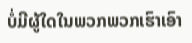ບໍ່ມີຜູ້ໃດໃນພວກພວກເຮົາເອົາ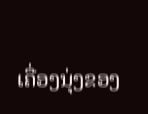ເຄື່ອງນຸ່ງຂອງ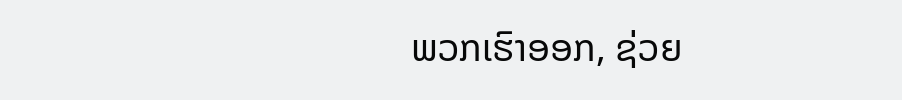ພວກເຮົາອອກ, ຊ່ວຍ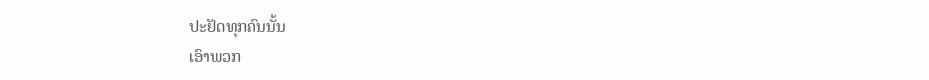ປະຢັດທຸກຄົນນັ້ນ
ເອົາພວກ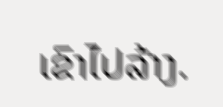ເຂົາໄປລ້າງ.